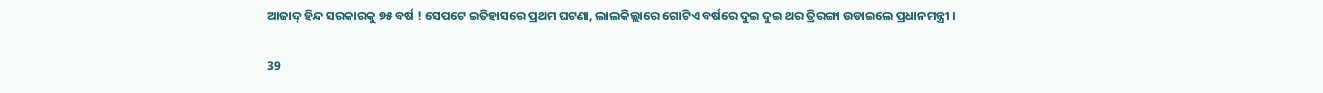ଆଜାଦ୍ ହିନ୍ଦ ସରକାରକୁ ୭୫ ବର୍ଷ ! ସେପଟେ ଇତିହାସରେ ପ୍ରଥମ ଘଟଣା, ଲାଲକିଲ୍ଲାରେ ଗୋଟିଏ ବର୍ଷରେ ଦୁଇ ଦୁଇ ଥର ତ୍ରିରଙ୍ଗା ଉଡାଇଲେ ପ୍ରଧାନମନ୍ତ୍ରୀ ।

39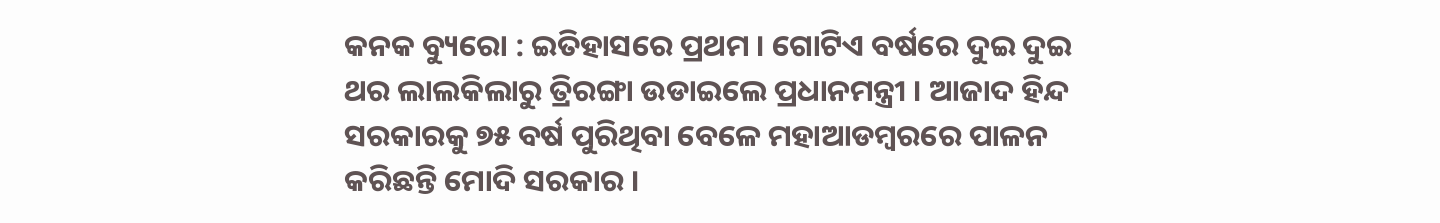କନକ ବ୍ୟୁରୋ : ଇତିହାସରେ ପ୍ରଥମ । ଗୋଟିଏ ବର୍ଷରେ ଦୁଇ ଦୁଇ ଥର ଲାଲକିଲାରୁ ତ୍ରିରଙ୍ଗା ଉଡାଇଲେ ପ୍ରଧାନମନ୍ତ୍ରୀ । ଆଜାଦ ହିନ୍ଦ ସରକାରକୁ ୭୫ ବର୍ଷ ପୁରିଥିବା ବେଳେ ମହାଆଡମ୍ବରରେ ପାଳନ କରିଛନ୍ତି ମୋଦି ସରକାର ।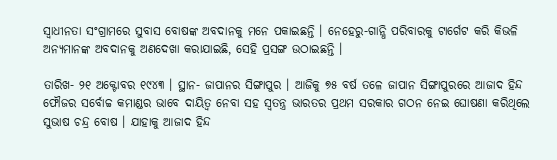ସ୍ୱାଧୀନତା ସଂଗ୍ରାମରେ ସୁବାସ ବୋଷଙ୍କ ଅବଦାନକୁ ମନେ ପକାଇଛନ୍ତି । ନେହେରୁ-ଗାନ୍ଧି ପରିବାରକୁ ଟାର୍ଗେଟ କରି କିଭଳି ଅନ୍ୟମାନଙ୍କ ଅବଦାନକୁ ଅଣଦେଖା କରାଯାଇଛି, ସେହି ପ୍ରସଙ୍ଗ ଉଠାଇଛନ୍ତି ।

ତାରିଖ- ୨୧ ଅକ୍ଟୋବର ୧୯୪୩ । ସ୍ଥାନ- ଜାପାନର ସିଙ୍ଗାପୁର । ଆଜିକୁ ୭୫ ବର୍ଷ ତଳେ ଜାପାନ ସିଙ୍ଗାପୁରରେ ଆଜାଦ ହିନ୍ଦ ଫୌଜର ସର୍ବୋଚ୍ଚ କମାଣ୍ଡର ଭାବେ ଦାୟିତ୍ୱ ନେବା ସହ ସ୍ୱତନ୍ତ୍ର ଭାରତର ପ୍ରଥମ ସରକାର ଗଠନ ନେଇ ଘୋଷଣା କରିଥିଲେ ସୁଭାଷ ଚନ୍ଦ୍ର ବୋଷ । ଯାହାକୁ ଆଜାଦ ହିନ୍ଦ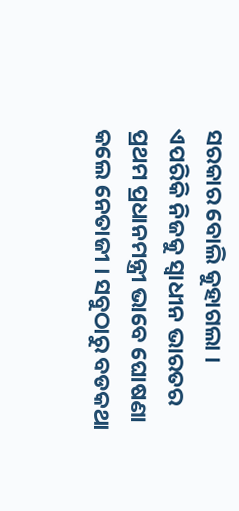ସରକାର ବୋଲି କୁହାଗଲା । ଏପରିକି ନିଜକୁ ସ୍ୱାଧୀନ ଭାରତର ପ୍ରଥମ ପ୍ରଧାନମନ୍ତ୍ରୀ ଭାବେ ଘୋଷଣା କଲେ ନେତାଜୀ । ସବୁଠାରୁ ବଡକଥା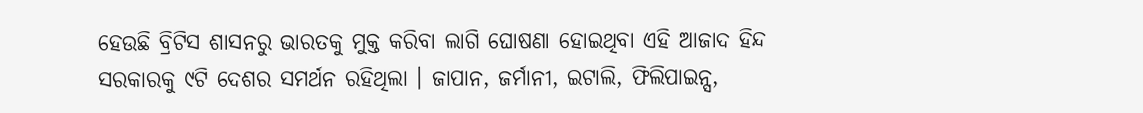ହେଉଛି ବ୍ରିଟିସ ଶାସନରୁ ଭାରତକୁ ମୁକ୍ତ କରିବା ଲାଗି ଘୋଷଣା ହୋଇଥିବା ଏହି ଆଜାଦ ହିନ୍ଦ ସରକାରକୁ ୯ଟି ଦେଶର ସମର୍ଥନ ରହିଥିଲା । ଜାପାନ, ଜର୍ମାନୀ, ଇଟାଲି, ଫିଲିପାଇନ୍ସ,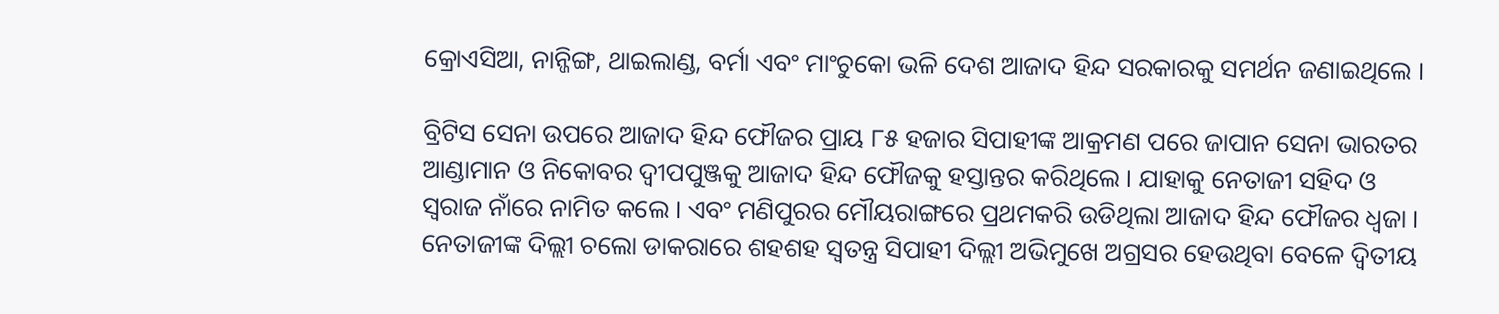କ୍ରୋଏସିଆ, ନାନ୍ଜିଙ୍ଗ, ଥାଇଲାଣ୍ଡ, ବର୍ମା ଏବଂ ମାଂଚୁକୋ ଭଳି ଦେଶ ଆଜାଦ ହିନ୍ଦ ସରକାରକୁ ସମର୍ଥନ ଜଣାଇଥିଲେ ।

ବ୍ରିଟିସ ସେନା ଉପରେ ଆଜାଦ ହିନ୍ଦ ଫୌଜର ପ୍ରାୟ ୮୫ ହଜାର ସିପାହୀଙ୍କ ଆକ୍ରମଣ ପରେ ଜାପାନ ସେନା ଭାରତର ଆଣ୍ଡାମାନ ଓ ନିକୋବର ଦ୍ୱୀପପୁଞ୍ଜକୁ ଆଜାଦ ହିନ୍ଦ ଫୌଜକୁ ହସ୍ତାନ୍ତର କରିଥିଲେ । ଯାହାକୁ ନେତାଜୀ ସହିଦ ଓ ସ୍ୱରାଜ ନାଁରେ ନାମିତ କଲେ । ଏବଂ ମଣିପୁରର ମୌୟରାଙ୍ଗରେ ପ୍ରଥମକରି ଉଡିଥିଲା ଆଜାଦ ହିନ୍ଦ ଫୌଜର ଧ୍ୱଜା । ନେତାଜୀଙ୍କ ଦିଲ୍ଲୀ ଚଲୋ ଡାକରାରେ ଶହଶହ ସ୍ୱତନ୍ତ୍ର ସିପାହୀ ଦିଲ୍ଲୀ ଅଭିମୁଖେ ଅଗ୍ରସର ହେଉଥିବା ବେଳେ ଦ୍ୱିତୀୟ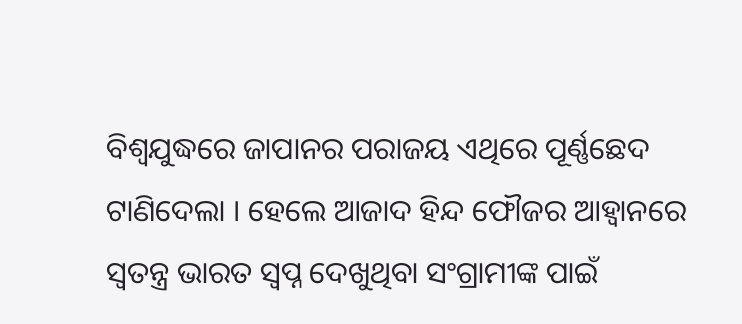ବିଶ୍ୱଯୁଦ୍ଧରେ ଜାପାନର ପରାଜୟ ଏଥିରେ ପୂର୍ଣ୍ଣଛେଦ ଟାଣିଦେଲା । ହେଲେ ଆଜାଦ ହିନ୍ଦ ଫୌଜର ଆହ୍ୱାନରେ ସ୍ୱତନ୍ତ୍ର ଭାରତ ସ୍ୱପ୍ନ ଦେଖୁଥିବା ସଂଗ୍ରାମୀଙ୍କ ପାଇଁ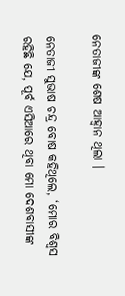ନେତାଜୀଙ୍କ ଶେଷ ଆହ୍ୱାନ ଥିଲା ।

ନେତାଜୀ ସୁଭାଷ ଚନ୍ଦ୍ର ବୋଷ କହିଥିଲେ, ‘ମୋର ବିଶ୍ୱସ ରହିଛି ଯେ, ପୂର୍ବ ଏସିଆରେ ଥିବା ମୋ ଦେଶବାସୀଙ୍କ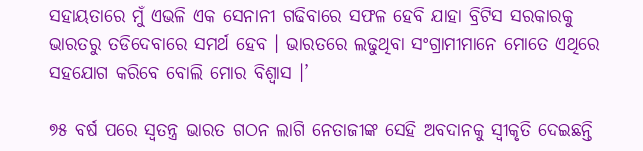ସହାୟତାରେ ମୁଁ ଏଭଳି ଏକ ସେନାନୀ ଗଢିବାରେ ସଫଳ ହେବି ଯାହା ବ୍ରିଟିସ ସରକାରକୁ ଭାରତରୁ ତଡିଦେବାରେ ସମର୍ଥ ହେବ । ଭାରତରେ ଲଢୁଥିବା ସଂଗ୍ରାମୀମାନେ ମୋତେ ଏଥିରେ ସହଯୋଗ କରିବେ ବୋଲି ମୋର ବିଶ୍ୱାସ ।’

୭୫ ବର୍ଷ ପରେ ସ୍ୱତନ୍ତ୍ର ଭାରତ ଗଠନ ଲାଗି ନେତାଜୀଙ୍କ ସେହି ଅବଦାନକୁ ସ୍ୱୀକୃତି ଦେଇଛନ୍ତି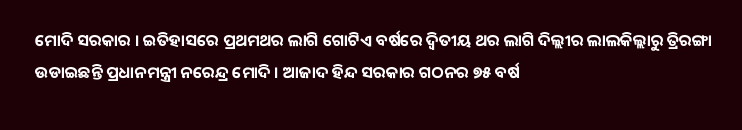ମୋଦି ସରକାର । ଇତିହାସରେ ପ୍ରଥମଥର ଲାଗି ଗୋଟିଏ ବର୍ଷରେ ଦ୍ୱିତୀୟ ଥର ଲାଗି ଦିଲ୍ଲୀର ଲାଲକିଲ୍ଲାରୁ ତ୍ରିରଙ୍ଗା ଉଡାଇଛନ୍ତି ପ୍ରଧାନମନ୍ତ୍ରୀ ନରେନ୍ଦ୍ର ମୋଦି । ଆଜାଦ ହିନ୍ଦ ସରକାର ଗଠନର ୭୫ ବର୍ଷ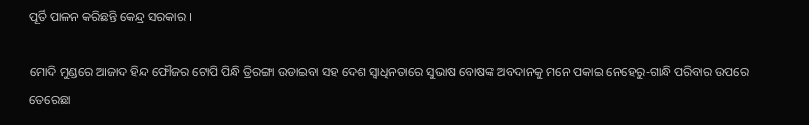ପୂର୍ତି ପାଳନ କରିଛନ୍ତି କେନ୍ଦ୍ର ସରକାର ।

ମୋଦି ମୁଣ୍ଡରେ ଆଜାଦ ହିନ୍ଦ ଫୌଜର ଟୋପି ପିନ୍ଧି ତ୍ରିରଙ୍ଗା ଉଡାଇବା ସହ ଦେଶ ସ୍ୱାଧିନତାରେ ସୁଭାଷ ବୋଷଙ୍କ ଅବଦାନକୁ ମନେ ପକାଇ ନେହେରୁ-ଗାନ୍ଧି ପରିବାର ଉପରେ ତେରେଛା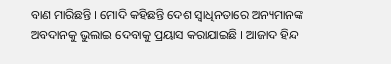ବାଣ ମାରିଛନ୍ତି । ମୋଦି କହିଛନ୍ତି ଦେଶ ସ୍ୱାଧିନତାରେ ଅନ୍ୟମାନଙ୍କ ଅବଦାନକୁ ଭୁଲାଇ ଦେବାକୁ ପ୍ରୟାସ କରାଯାଇଛି । ଆଜାଦ ହିନ୍ଦ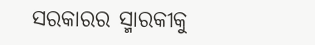ସରକାରର ସ୍ମାରକୀକୁ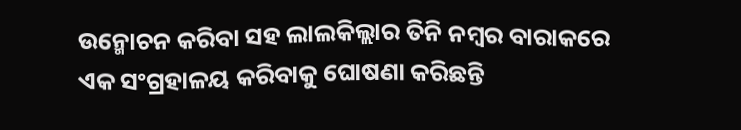ଉନ୍ମୋଚନ କରିବା ସହ ଲାଲକିଲ୍ଲାର ତିନି ନମ୍ବର ବାରାକରେ ଏକ ସଂଗ୍ରହାଳୟ କରିବାକୁ ଘୋଷଣା କରିଛନ୍ତି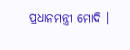ପ୍ରଧାନମନ୍ତ୍ରୀ ମୋଦି ।